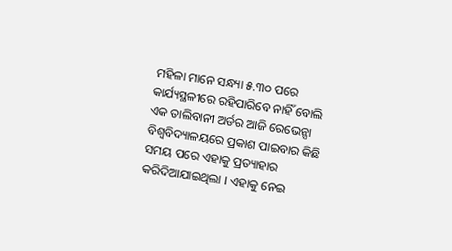ମହିଳା ମାନେ ସନ୍ଧ୍ୟା ୫.୩୦ ପରେ କାର୍ଯ୍ୟସ୍ଥଳୀରେ ରହିପାରିବେ ନାହିଁ ବୋଲି ଏକ ତାଲିବାନୀ ଅର୍ଡର ଆଜି ରେଭେନ୍ସା ବିଶ୍ୱବିଦ୍ୟାଳୟରେ ପ୍ରକାଶ ପାଇବାର କିଛି ସମୟ ପରେ ଏହାକୁ ପ୍ରତ୍ୟାହାର କରିଦିଆଯାଇଥିଲା । ଏହାକୁ ନେଇ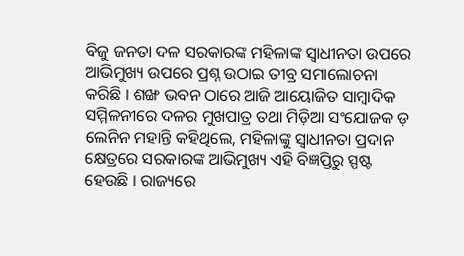ବିଜୁ ଜନତା ଦଳ ସରକାରଙ୍କ ମହିଳାଙ୍କ ସ୍ୱାଧୀନତା ଉପରେ ଆଭିମୁଖ୍ୟ ଉପରେ ପ୍ରଶ୍ନ ଉଠାଇ ତୀବ୍ର ସମାଲୋଚନା କରିଛି । ଶଙ୍ଖ ଭବନ ଠାରେ ଆଜି ଆୟୋଜିତ ସାମ୍ୱାଦିକ ସମ୍ମିଳନୀରେ ଦଳର ମୁଖପାତ୍ର ତଥା ମିଡ଼ିଆ ସଂଯୋଜକ ଡ଼ ଲେନିନ ମହାନ୍ତି କହିଥିଲେ, ମହିଳାଙ୍କୁ ସ୍ୱାଧୀନତା ପ୍ରଦାନ କ୍ଷେତ୍ରରେ ସରକାରଙ୍କ ଆଭିମୁଖ୍ୟ ଏହି ବିଜ୍ଞପ୍ତିରୁ ସ୍ପଷ୍ଟ ହେଉଛି । ରାଜ୍ୟରେ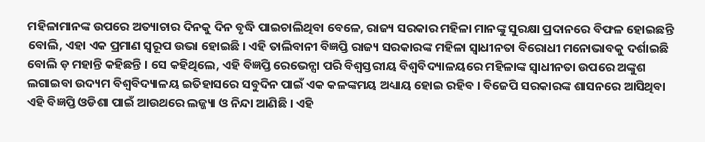ମହିଳାମାନଙ୍କ ଉପରେ ଅତ୍ୟାଚାର ଦିନକୁ ଦିନ ବୃଦ୍ଧି ପାଇଚାଲିଥିବା ବେଳେ, ରାଜ୍ୟ ସରକାର ମହିଳା ମାନଙ୍କୁ ସୁରକ୍ଷା ପ୍ରଦାନରେ ବିଫଳ ହୋଇଛନ୍ତି ବୋଲି, ଏହା ଏକ ପ୍ରମାଣ ସ୍ୱରୂପ ଉଭା ହୋଇଛି । ଏହି ତାଲିବାନୀ ବିଜ୍ଞପ୍ତି ରାଜ୍ୟ ସରକାରଙ୍କ ମହିଳା ସ୍ୱାଧୀନତା ବିରୋଧୀ ମନୋଭାବକୁ ଦର୍ଶାଇଛି ବୋଲି ଡ଼ ମହାନ୍ତି କହିଛନ୍ତି । ସେ କହିଥିଲେ, ଏହି ବିଜ୍ଞପ୍ତି ରେଭେନ୍ସା ପରି ବିଶ୍ୱସ୍ତରୀୟ ବିଶ୍ୱବିଦ୍ୟାଳୟରେ ମହିଳାଙ୍କ ସ୍ୱାଧୀନତା ଉପରେ ଅଙ୍କୁଶ ଲଗାଇବା ଉଦ୍ୟମ ବିଶ୍ୱବିଦ୍ୟାଳୟ ଇତିହାସରେ ସବୁଦିନ ପାଇଁ ଏକ କଳଙ୍କମୟ ଅଧ୍ୟାୟ ହୋଇ ରହିବ । ବିଜେପି ସରକାରଙ୍କ ଶାସନରେ ଆସିଥିବା ଏହି ବିଜ୍ଞପ୍ତି ଓଡିଶା ପାଇଁ ଆଉଥରେ ଲଜ୍ଜ୍ୟା ଓ ନିନ୍ଦା ଆଣିଛି । ଏହି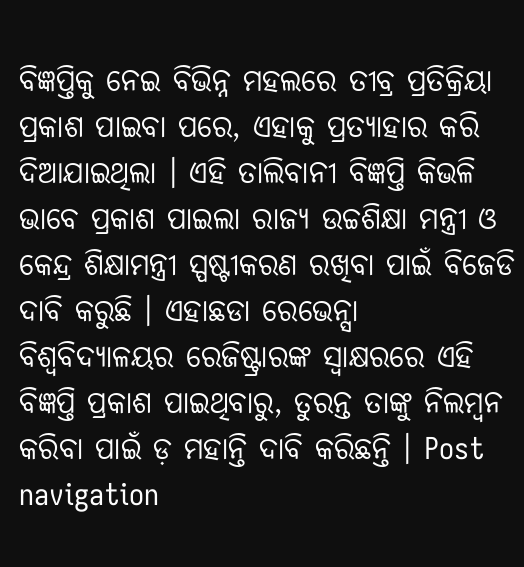ବିଜ୍ଞପ୍ତିକୁ ନେଇ ବିଭିନ୍ନ ମହଲରେ ତୀବ୍ର ପ୍ରତିକ୍ରିୟା ପ୍ରକାଶ ପାଇବା ପରେ, ଏହାକୁ ପ୍ରତ୍ୟାହାର କରି ଦିଆଯାଇଥିଲା । ଏହି ତାଲିବାନୀ ବିଜ୍ଞପ୍ତି କିଭଳି ଭାବେ ପ୍ରକାଶ ପାଇଲା ରାଜ୍ୟ ଉଚ୍ଚଶିକ୍ଷା ମନ୍ତ୍ରୀ ଓ କେନ୍ଦ୍ର ଶିକ୍ଷାମନ୍ତ୍ରୀ ସ୍ପଷ୍ଟୀକରଣ ରଖିବା ପାଇଁ ବିଜେଡି ଦାବି କରୁଛି । ଏହାଛଡା ରେଭେନ୍ସା ବିଶ୍ୱବିଦ୍ୟାଳୟର ରେଜିଷ୍ଟ୍ରାରଙ୍କ ସ୍ୱାକ୍ଷରରେ ଏହି ବିଜ୍ଞପ୍ତି ପ୍ରକାଶ ପାଇଥିବାରୁ, ତୁରନ୍ତ ତାଙ୍କୁ ନିଲମ୍ୱନ କରିବା ପାଇଁ ଡ଼ ମହାନ୍ତି ଦାବି କରିଛନ୍ତି । Post navigation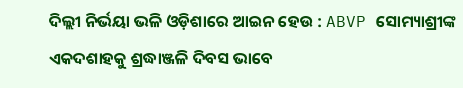ଦିଲ୍ଲୀ ନିର୍ଭୟା ଭଳି ଓଡ଼ିଶାରେ ଆଇନ ହେଉ : ABVP ସୋମ୍ୟାଶ୍ରୀଙ୍କ ଏକଦଶାହକୁ ଶ୍ରଦ୍ଧାଞ୍ଜଳି ଦିବସ ଭାବେ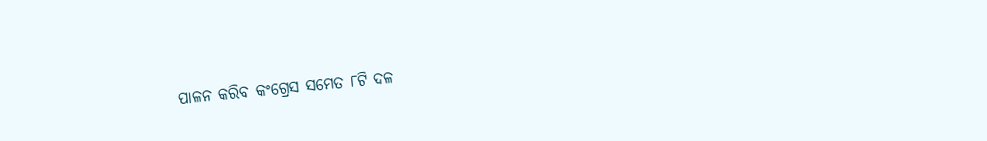ପାଳନ କରିବ କଂଗ୍ରେସ ସମେତ ୮ଟି ଦଳ